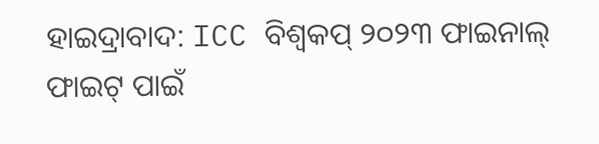ହାଇଦ୍ରାବାଦ: ICC ବିଶ୍ବକପ୍ ୨୦୨୩ ଫାଇନାଲ୍ ଫାଇଟ୍ ପାଇଁ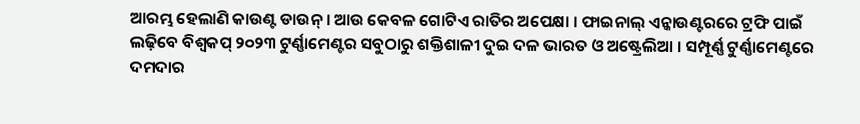ଆରମ୍ଭ ହେଲାଣି କାଉଣ୍ଟ ଡାଉନ୍ । ଆଉ କେବଳ ଗୋଟିଏ ରାତିର ଅପେକ୍ଷା । ଫାଇନାଲ୍ ଏନ୍କାଉଣ୍ଟରରେ ଟ୍ରଫି ପାଇଁ ଲଢ଼ିବେ ବିଶ୍ବକପ୍ ୨୦୨୩ ଟୁର୍ଣ୍ଣାମେଣ୍ଟର ସବୁଠାରୁ ଶକ୍ତିଶାଳୀ ଦୁଇ ଦଳ ଭାରତ ଓ ଅଷ୍ଟ୍ରେଲିଆ । ସମ୍ପୂର୍ଣ୍ଣ ଟୁର୍ଣ୍ଣାମେଣ୍ଟରେ ଦମଦାର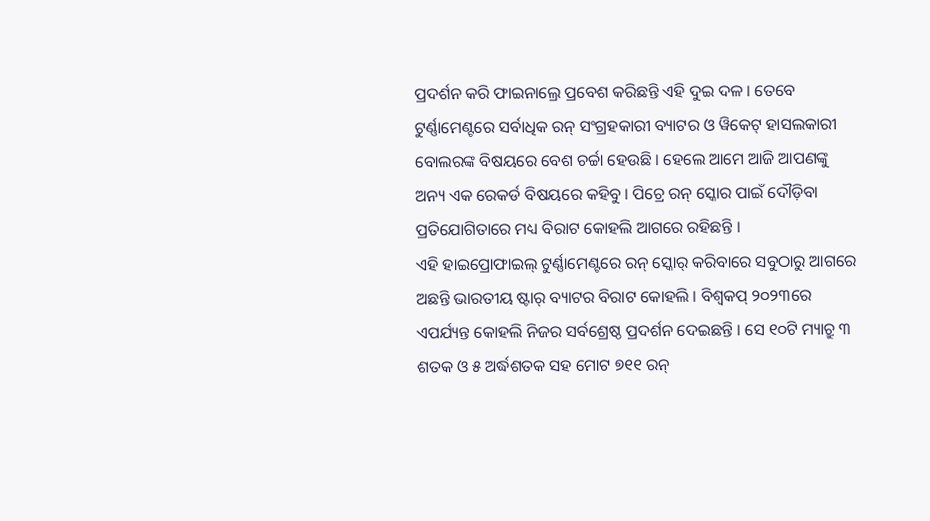ପ୍ରଦର୍ଶନ କରି ଫାଇନାଲ୍ରେ ପ୍ରବେଶ କରିଛନ୍ତି ଏହି ଦୁଇ ଦଳ । ତେବେ ଟୁର୍ଣ୍ଣାମେଣ୍ଟରେ ସର୍ବାଧିକ ରନ୍ ସଂଗ୍ରହକାରୀ ବ୍ୟାଟର ଓ ୱିକେଟ୍ ହାସଲକାରୀ ବୋଲରଙ୍କ ବିଷୟରେ ବେଶ ଚର୍ଚ୍ଚା ହେଉଛି । ହେଲେ ଆମେ ଆଜି ଆପଣଙ୍କୁ ଅନ୍ୟ ଏକ ରେକର୍ଡ ବିଷୟରେ କହିବୁ । ପିଚ୍ରେ ରନ୍ ସ୍କୋର ପାଇଁ ଦୌଡ଼ିବା ପ୍ରତିଯୋଗିତାରେ ମଧ୍ୟ ବିରାଟ କୋହଲି ଆଗରେ ରହିଛନ୍ତି ।
ଏହି ହାଇପ୍ରୋଫାଇଲ୍ ଟୁର୍ଣ୍ଣାମେଣ୍ଟରେ ରନ୍ ସ୍କୋର୍ କରିବାରେ ସବୁଠାରୁ ଆଗରେ ଅଛନ୍ତି ଭାରତୀୟ ଷ୍ଟାର୍ ବ୍ୟାଟର ବିରାଟ କୋହଲି । ବିଶ୍ବକପ୍ ୨୦୨୩ରେ ଏପର୍ଯ୍ୟନ୍ତ କୋହଲି ନିଜର ସର୍ବଶ୍ରେଷ୍ଠ ପ୍ରଦର୍ଶନ ଦେଇଛନ୍ତି । ସେ ୧୦ଟି ମ୍ୟାଚ୍ରୁ ୩ ଶତକ ଓ ୫ ଅର୍ଦ୍ଧଶତକ ସହ ମୋଟ ୭୧୧ ରନ୍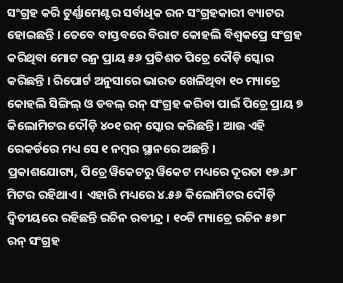ସଂଗ୍ରହ କରି ଟୁର୍ଣ୍ଣାମେଣ୍ଟର ସର୍ବାଧିକ ରନ ସଂଗ୍ରହକାରୀ ବ୍ୟାଟର ହୋଇଛନ୍ତି । ତେବେ ବାସ୍ତବରେ ବିରାଟ କୋହଲି ବିଶ୍ବକପ୍ରେ ସଂଗ୍ରହ କରିଥିବା ମୋଟ ରନ୍ର ପ୍ରାୟ ୫୬ ପ୍ରତିଶତ ପିଚ୍ରେ ଦୌଡ଼ି ସ୍କୋର କରିଛନ୍ତି । ରିପୋର୍ଟ ଅନୁସାରେ ଭାରତ ଖେଳିଥିବା ୧୦ ମ୍ୟାଚ୍ରେ କୋହଲି ସିଙ୍ଗିଲ୍ ଓ ଡବଲ୍ ରନ୍ ସଂଗ୍ରହ କରିବା ପାଇଁ ପିଚ୍ରେ ପ୍ରାୟ ୭ କିଲୋମିଟର ଦୌଡ଼ି ୪୦୧ ରନ୍ ସ୍କୋର କରିଛନ୍ତି । ଆଉ ଏହି ରେକର୍ଡରେ ମଧ୍ୟ ସେ ୧ ନମ୍ବର ସ୍ଥାନରେ ଅଛନ୍ତି ।
ପ୍ରକାଶଯୋଗ୍ୟ, ପିଚ୍ରେ ୱିକେଟରୁ ୱିକେଟ ମଧ୍ୟରେ ଦୂରତା ୧୭.୬୮ ମିଟର ରହିଥାଏ । ଏହାରି ମଧ୍ୟରେ ୪.୫୬ କିଲୋମିଟର ଦୌଡ଼ି ଦ୍ବିତୀୟରେ ରହିଛନ୍ତି ରଚିନ ରବୀନ୍ଦ୍ର । ୧୦ଟି ମ୍ୟାଚ୍ରେ ରଚିନ ୫୭୮ ରନ୍ ସଂଗ୍ରହ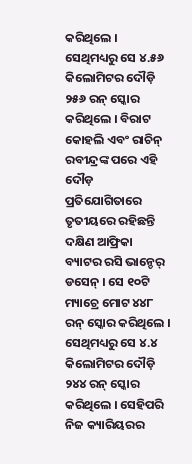କରିଥିଲେ । ସେଥିମଧ୍ୟରୁ ସେ ୪.୫୬ କିଲୋମିଟର ଦୌଡ଼ି ୨୫୬ ରନ୍ ସ୍କୋର କରିଥିଲେ । ବିରାଟ କୋହଲି ଏବଂ ରାଚିନ୍ ରବୀନ୍ଦ୍ରଙ୍କ ପରେ ଏହି ଦୌଡ଼ ପ୍ରତିଯୋଗିତାରେ ତୃତୀୟରେ ରହିଛନ୍ତି ଦକ୍ଷିଣ ଆଫ୍ରିକା ବ୍ୟାଟର ରସି ଭାନ୍ଡେର୍ ଡସେନ୍ । ସେ ୧୦ଟି ମ୍ୟାଚ୍ରେ ମୋଟ ୪୪୮ ରନ୍ ସ୍କୋର କରିଥିଲେ । ସେଥିମଧ୍ୟରୁ ସେ ୪.୪ କିଲୋମିଟର ଦୌଡ଼ି ୨୪୪ ରନ୍ ସ୍କୋର କରିଥିଲେ । ସେହିପରି ନିଜ କ୍ୟାରିୟରର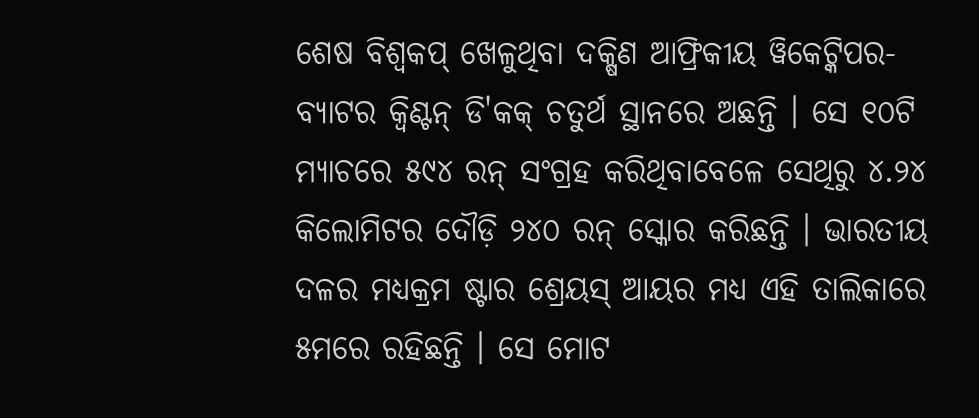ଶେଷ ବିଶ୍ବକପ୍ ଖେଳୁଥିବା ଦକ୍ଷିଣ ଆଫ୍ରିକୀୟ ୱିକେଟ୍କିପର-ବ୍ୟାଟର କ୍ବିଣ୍ଟନ୍ ଡି'କକ୍ ଚତୁର୍ଥ ସ୍ଥାନରେ ଅଛନ୍ତି । ସେ ୧୦ଟି ମ୍ୟାଚରେ ୫୯୪ ରନ୍ ସଂଗ୍ରହ କରିଥିବାବେଳେ ସେଥିରୁ ୪.୨୪ କିଲୋମିଟର ଦୌଡ଼ି ୨୪୦ ରନ୍ ସ୍କୋର କରିଛନ୍ତି । ଭାରତୀୟ ଦଳର ମଧ୍ୟକ୍ରମ ଷ୍ଟାର ଶ୍ରେୟସ୍ ଆୟର ମଧ୍ୟ ଏହି ତାଲିକାରେ ୫ମରେ ରହିଛନ୍ତି । ସେ ମୋଟ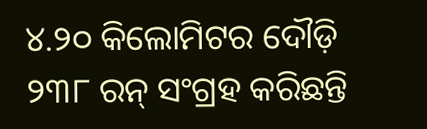୪.୨୦ କିଲୋମିଟର ଦୌଡ଼ି ୨୩୮ ରନ୍ ସଂଗ୍ରହ କରିଛନ୍ତି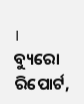।
ବ୍ୟୁରୋ ରିପୋର୍ଟ,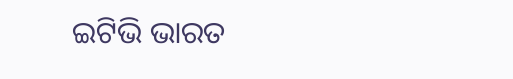ଇଟିଭି ଭାରତ